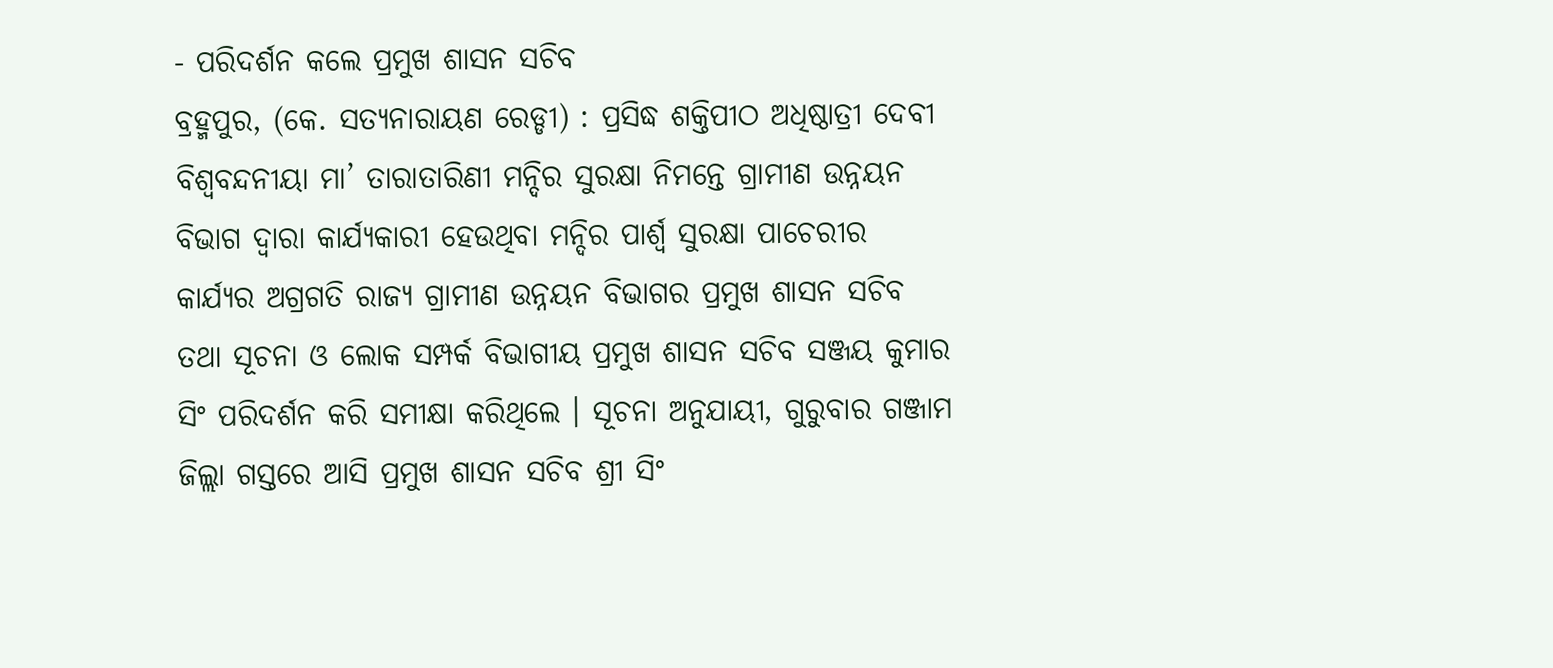- ପରିଦର୍ଶନ କଲେ ପ୍ରମୁଖ ଶାସନ ସଚିବ
ବ୍ରହ୍ମପୁର, (କେ. ସତ୍ୟନାରାୟଣ ରେଡ୍ଡୀ) : ପ୍ରସିଦ୍ଧ ଶକ୍ତିପୀଠ ଅଧିଷ୍ଠାତ୍ରୀ ଦେବୀ ବିଶ୍ୱବନ୍ଦନୀୟା ମା’ ତାରାତାରିଣୀ ମନ୍ଦିର ସୁରକ୍ଷା ନିମନ୍ତେ ଗ୍ରାମୀଣ ଉନ୍ନୟନ ବିଭାଗ ଦ୍ଵାରା କାର୍ଯ୍ୟକାରୀ ହେଉଥିବା ମନ୍ଦିର ପାର୍ଶ୍ଵ ସୁରକ୍ଷା ପାଚେରୀର କାର୍ଯ୍ୟର ଅଗ୍ରଗତି ରାଜ୍ୟ ଗ୍ରାମୀଣ ଉନ୍ନୟନ ବିଭାଗର ପ୍ରମୁଖ ଶାସନ ସଚିବ ତଥା ସୂଚନା ଓ ଲୋକ ସମ୍ପର୍କ ବିଭାଗୀୟ ପ୍ରମୁଖ ଶାସନ ସଚିବ ସଞ୍ଜୟ କୁମାର ସିଂ ପରିଦର୍ଶନ କରି ସମୀକ୍ଷା କରିଥିଲେ । ସୂଚନା ଅନୁଯାୟୀ, ଗୁରୁବାର ଗଞ୍ଜାମ ଜିଲ୍ଲା ଗସ୍ତରେ ଆସି ପ୍ରମୁଖ ଶାସନ ସଚିବ ଶ୍ରୀ ସିଂ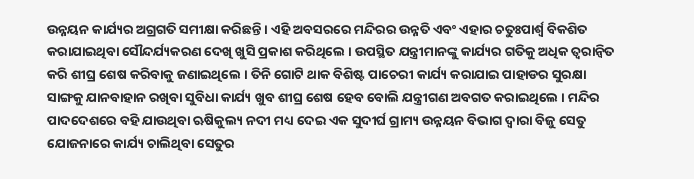ଉନ୍ନୟନ କାର୍ଯ୍ୟର ଅଗ୍ରଗତି ସମୀକ୍ଷା କରିଛନ୍ତି । ଏହି ଅବସରରେ ମନ୍ଦିରର ଉନ୍ନତି ଏବଂ ଏହାର ଚତୁଃପାର୍ଶ୍ଵ ବିକଶିତ କରାଯାଇଥିବା ସୌନ୍ଦର୍ଯ୍ୟକରଣ ଦେଖି ଖୁସି ପ୍ରକାଶ କରିଥିଲେ । ଉପସ୍ଥିତ ଯନ୍ତ୍ରୀମାନଙ୍କୁ କାର୍ଯ୍ୟର ଗତିକୁ ଅଧିକ ତ୍ୱରାନ୍ୱିତ କରି ଶୀଘ୍ର ଶେଷ କରିବାକୁ ଜଣାଇଥିଲେ । ତିନି ଗୋଟି ଥାକ ବିଶିଷ୍ଟ ପାଚେରୀ କାର୍ଯ୍ୟ କରାଯାଇ ପାହାଡର ସୁରକ୍ଷା ସାଙ୍ଗକୁ ଯାନବାହାନ ରଖିବା ସୁବିଧା କାର୍ଯ୍ୟ ଖୁବ ଶୀଘ୍ର ଶେଷ ହେବ ବୋଲି ଯନ୍ତ୍ରୀଗଣ ଅବଗତ କରାଇଥିଲେ । ମନ୍ଦିର ପାଦଦେଶରେ ବହି ଯାଉଥିବା ଋଷିକୁଲ୍ୟ ନଦୀ ମଧ୍ୟ ଦେଇ ଏକ ସୁଦୀର୍ଘ ଗ୍ରାମ୍ୟ ଉନ୍ନୟନ ବିଭାଗ ଦ୍ଵାରା ବିଜୁ ସେତୁ ଯୋଜନାରେ କାର୍ଯ୍ୟ ଚାଲିଥିବା ସେତୁର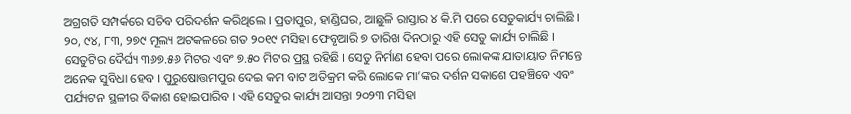ଅଗ୍ରଗତି ସମ୍ପର୍କରେ ସଚିବ ପରିଦର୍ଶନ କରିଥିଲେ । ପ୍ରତାପୁର, ହାଣ୍ଡିଘର, ଆଛୁଳି ରାସ୍ତାର ୪ କି.ମି ପରେ ସେତୁକାର୍ଯ୍ୟ ଚାଲିଛି । ୨୦, ୯୪, ୮୩, ୨୭୯ ମୂଲ୍ୟ ଅଟକଳରେ ଗତ ୨୦୧୯ ମସିହା ଫେବୃଆରି ୭ ତାରିଖ ଦିନଠାରୁ ଏହି ସେତୁ କାର୍ଯ୍ୟ ଚାଲିଛି । ସେତୁଟିର ଦୈର୍ଘ୍ୟ ୩୬୭.୫୬ ମିଟର ଏବଂ ୭.୫୦ ମିଟର ପ୍ରସ୍ଥ ରହିଛି । ସେତୁ ନିର୍ମାଣ ହେବା ପରେ ଲୋକଙ୍କ ଯାତାୟାତ ନିମନ୍ତେ ଅନେକ ସୁବିଧା ହେବ । ପୁରୁଷୋତ୍ତମପୁର ଦେଇ କମ ବାଟ ଅତିକ୍ରମ କରି ଲୋକେ ମା’ଙ୍କର ଦର୍ଶନ ସକାଶେ ପହଞ୍ଚିବେ ଏବଂ ପର୍ଯ୍ୟଟନ ସ୍ଥଳୀର ବିକାଶ ହୋଇପାରିବ । ଏହି ସେତୁର କାର୍ଯ୍ୟ ଆସନ୍ତା ୨୦୨୩ ମସିହା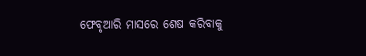ଫେବୃଆରି ମାସରେ ଶେଷ କରିବାକୁ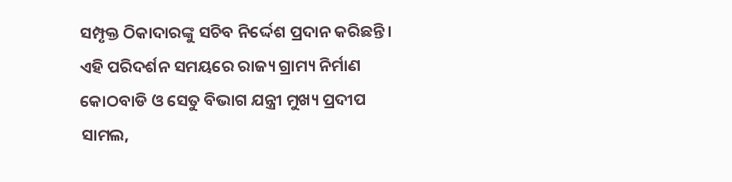ସମ୍ପୃକ୍ତ ଠିକାଦାରଙ୍କୁ ସଚିବ ନିର୍ଦ୍ଦେଶ ପ୍ରଦାନ କରିଛନ୍ତି । ଏହି ପରିଦର୍ଶନ ସମୟରେ ରାଜ୍ୟ ଗ୍ରାମ୍ୟ ନିର୍ମାଣ କୋଠବାଡି ଓ ସେତୁ ବିଭାଗ ଯନ୍ତ୍ରୀ ମୁଖ୍ୟ ପ୍ରଦୀପ ସାମଲ,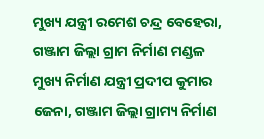ମୁଖ୍ୟ ଯନ୍ତ୍ରୀ ରମେଶ ଚନ୍ଦ୍ର ବେହେରା, ଗଞ୍ଜାମ ଜିଲ୍ଲା ଗ୍ରାମ ନିର୍ମାଣ ମଣ୍ଡଳ ମୁଖ୍ୟ ନିର୍ମାଣ ଯନ୍ତ୍ରୀ ପ୍ରଦୀପ କୁମାର ଜେନା, ଗଞ୍ଜାମ ଜିଲ୍ଲା ଗ୍ରାମ୍ୟ ନିର୍ମାଣ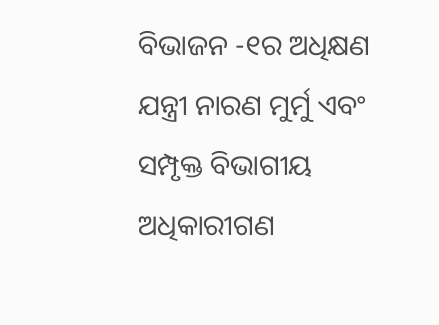ବିଭାଜନ -୧ର ଅଧିକ୍ଷଣ ଯନ୍ତ୍ରୀ ନାରଣ ମୁର୍ମୁ ଏବଂ ସମ୍ପୃକ୍ତ ବିଭାଗୀୟ ଅଧିକାରୀଗଣ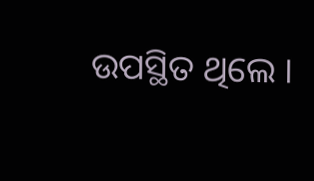ଉପସ୍ଥିତ ଥିଲେ ।